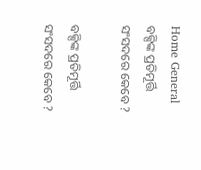Home General ବକ୍ସିଙ୍କ ପ୍ରତିମୂର୍ତ୍ତି ସଂସଦରେ କେବେ ?

ବକ୍ସିଙ୍କ ପ୍ରତିମୂର୍ତ୍ତି ସଂସଦରେ କେବେ ?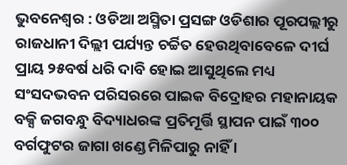ଭୁବନେଶ୍ୱର : ଓଡିଆ ଅସ୍ମିତା ପ୍ରସଙ୍ଗ ଓଡିଶାର ପୂରପଲ୍ଲୀରୁ ରାଜଧାନୀ ଦିଲ୍ଲୀ ପର୍ଯ୍ୟନ୍ତ ଚର୍ଚ୍ଚିତ ହେଉଥିବାବେଳେ ଦୀର୍ଘ ପ୍ରାୟ ୨୫ବର୍ଷ ଧରି ଦାବି ହୋଇ ଆସୁଥିଲେ ମଧ୍ୟ ସଂସଦଭବନ ପରିସରରେ ପାଇକ ବିଦ୍ରୋହର ମହାନାୟକ ବକ୍ସି ଜଗବନ୍ଧୁ ବିଦ୍ୟାଧରଙ୍କ ପ୍ରତିମୂର୍ତ୍ତି ସ୍ଥାପନ ପାଇଁ ୩୦୦ ବର୍ଗଫୁଟର ଜାଗା ଖଣ୍ଡେ ମିଳିପାରୁ ନାହିଁ ।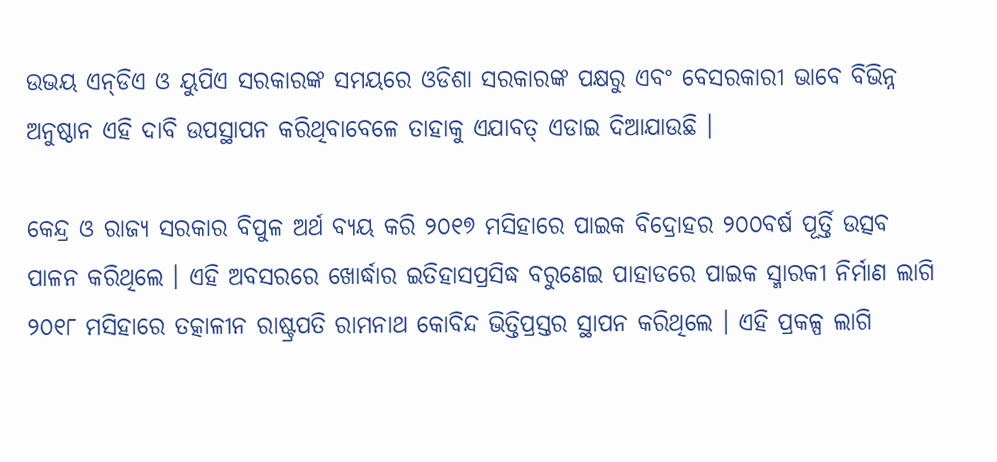ଉଭୟ ଏନ୍‍ଡିଏ ଓ ୟୁପିଏ ସରକାରଙ୍କ ସମୟରେ ଓଡିଶା ସରକାରଙ୍କ ପକ୍ଷରୁ ଏବଂ ବେସରକାରୀ ଭାବେ ବିଭିନ୍ନ ଅନୁଷ୍ଠାନ ଏହି ଦାବି ଉପସ୍ଥାପନ କରିଥିବାବେଳେ ତାହାକୁ ଏଯାବତ୍‍ ଏଡାଇ ଦିଆଯାଉଛି ।

କେନ୍ଦ୍ର ଓ ରାଜ୍ୟ ସରକାର ବିପୁଳ ଅର୍ଥ ବ୍ୟୟ କରି ୨୦୧୭ ମସିହାରେ ପାଇକ ବିଦ୍ରୋହର ୨୦୦ବର୍ଷ ପୂର୍ତ୍ତି ଉତ୍ସବ ପାଳନ କରିଥିଲେ । ଏହି ଅବସରରେ ଖୋର୍ଦ୍ଧାର ଇତିହାସପ୍ରସିଦ୍ଧ ବରୁଣେଇ ପାହାଡରେ ପାଇକ ସ୍ମାରକୀ ନିର୍ମାଣ ଲାଗି ୨୦୧୮ ମସିହାରେ ତତ୍କାଳୀନ ରାଷ୍ଟ୍ରପତି ରାମନାଥ କୋବିନ୍ଦ ଭିତ୍ତିପ୍ରସ୍ତର ସ୍ଥାପନ କରିଥିଲେ । ଏହି ପ୍ରକଳ୍ପ ଲାଗି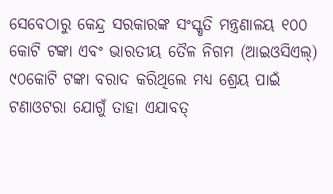ସେବେଠାରୁ କେନ୍ଦ୍ର ସରକାରଙ୍କ ସଂସ୍କୃତି ମନ୍ତ୍ରଣାଳୟ ୧୦୦ କୋଟି ଟଙ୍କା ଏବଂ ଭାରତୀୟ ତୈଳ ନିଗମ (ଆଇଓସିଏଲ୍‍) ୯୦କୋଟି ଟଙ୍କା ବରାଦ କରିଥିଲେ ମଧ୍ୟ ଶ୍ରେୟ ପାଇଁ ଟଣାଓଟରା ଯୋଗୁଁ ତାହା ଏଯାବତ୍‍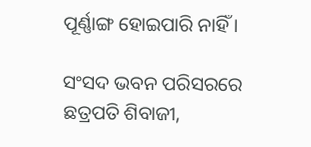ପୂର୍ଣ୍ଣାଙ୍ଗ ହୋଇପାରି ନାହିଁ ।

ସଂସଦ ଭବନ ପରିସରରେ ଛତ୍ରପତି ଶିବାଜୀ,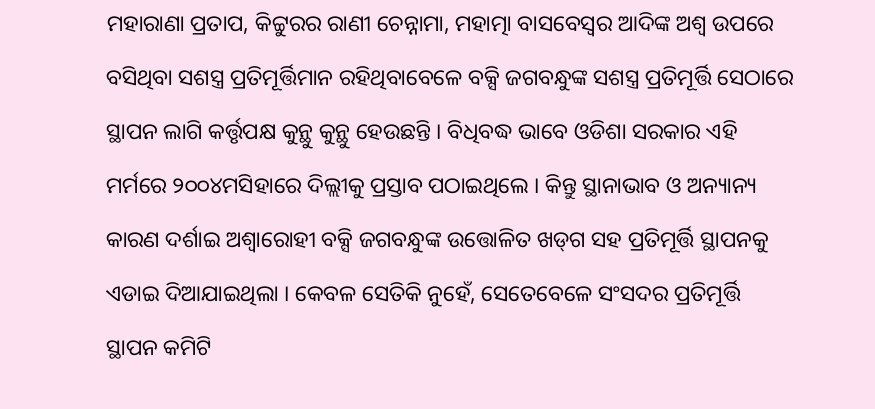ମହାରାଣା ପ୍ରତାପ, କିଟ୍ଟୁରର ରାଣୀ ଚେନ୍ନାମା, ମହାତ୍ମା ବାସବେସ୍ୱର ଆଦିଙ୍କ ଅଶ୍ୱ ଉପରେ ବସିଥିବା ସଶସ୍ତ୍ର ପ୍ରତିମୂର୍ତ୍ତିମାନ ରହିଥିବାବେଳେ ବକ୍ସି ଜଗବନ୍ଧୁଙ୍କ ସଶସ୍ତ୍ର ପ୍ରତିମୂର୍ତ୍ତି ସେଠାରେ ସ୍ଥାପନ ଲାଗି କର୍ତ୍ତୃପକ୍ଷ କୁନ୍ଥୁ କୁନ୍ଥୁ ହେଉଛନ୍ତି । ବିଧିବଦ୍ଧ ଭାବେ ଓଡିଶା ସରକାର ଏହି ମର୍ମରେ ୨୦୦୪ମସିହାରେ ଦିଲ୍ଲୀକୁ ପ୍ରସ୍ତାବ ପଠାଇଥିଲେ । କିନ୍ତୁ ସ୍ଥାନାଭାବ ଓ ଅନ୍ୟାନ୍ୟ କାରଣ ଦର୍ଶାଇ ଅଶ୍ୱାରୋହୀ ବକ୍ସି ଜଗବନ୍ଧୁଙ୍କ ଉତ୍ତୋଳିତ ଖଡ୍‍ଗ ସହ ପ୍ରତିମୂର୍ତ୍ତି ସ୍ଥାପନକୁ ଏଡାଇ ଦିଆଯାଇଥିଲା । କେବଳ ସେତିକି ନୁହେଁ, ସେତେବେଳେ ସଂସଦର ପ୍ରତିମୂର୍ତ୍ତି ସ୍ଥାପନ କମିଟି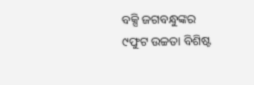ବକ୍ସି ଜଗବନ୍ଧୁଙ୍କର ୯ଫୁଟ ଉଚ୍ଚତା ବିଶିଷ୍ଟ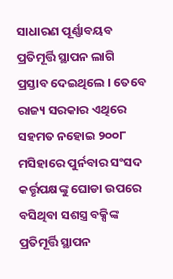ସାଧାରଣ ପୂର୍ଣ୍ଣାବୟବ ପ୍ରତିମୂର୍ତ୍ତି ସ୍ଥାପନ ଲାଗି ପ୍ରସ୍ତାବ ଦେଇଥିଲେ । ତେବେ ରାଜ୍ୟ ସରକାର ଏଥିରେ ସହମତ ନହୋଇ ୨୦୦୮ ମସିହାରେ ପୁର୍ନବାର ସଂସଦ କର୍ତ୍ତୃପକ୍ଷଙ୍କୁ ଘୋଡା ଉପରେ ବସିଥିବା ସଶସ୍ତ୍ର ବକ୍ସିଙ୍କ ପ୍ରତିମୂର୍ତ୍ତି ସ୍ଥାପନ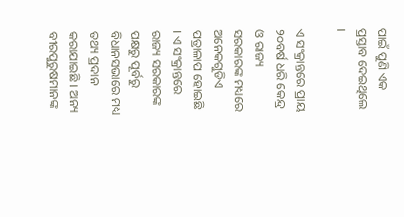ପାଇଁ ପୁଣି ଏକ ପ୍ରସ୍ତାବ ଦେଇଥିଲେ ।

ଏ ସଂକ୍ରାନ୍ତରେ ପ୍ରାୟ ୨୦ବର୍ଷ ଧରି କେନ୍ଦ୍ର ଓ ରାଜ୍ୟ ସରକାରଙ୍କ ମଧ୍ୟରେ ଅନେକଗୁଡିଏ ପତ୍ରାଳାପ ହୋଇଛି । ଏ ସଂକ୍ରାନ୍ତରେ ରାଜ୍ୟ ସରକାରଙ୍କ ପକ୍ଷରୁ ପୂର୍ବରୁ ବିଧାନସଭାରେ ମଧ୍ୟ ତଥ୍ୟ ପ୍ରଦାନ କରାଯାଇଛି । ଅନ୍ୟ ବୀରପୁରୁଷମାନଙ୍କ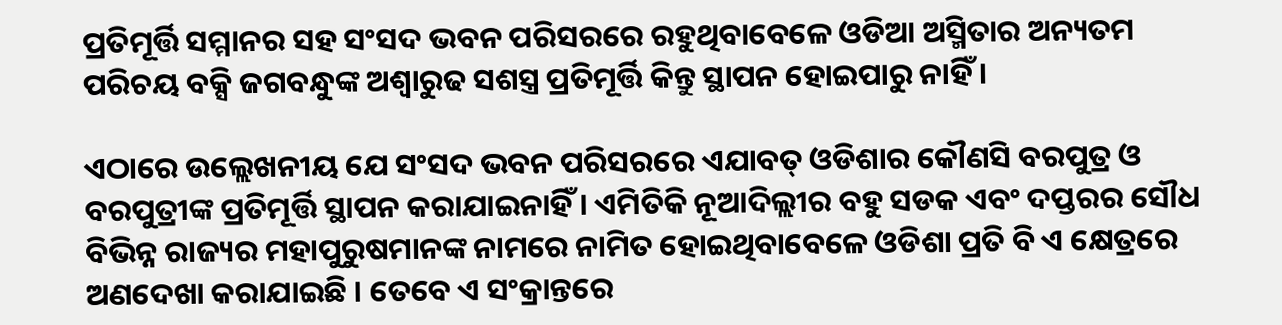ପ୍ରତିମୂର୍ତ୍ତି ସମ୍ମାନର ସହ ସଂସଦ ଭବନ ପରିସରରେ ରହୁଥିବାବେଳେ ଓଡିଆ ଅସ୍ମିତାର ଅନ୍ୟତମ ପରିଚୟ ବକ୍ସି ଜଗବନ୍ଧୁଙ୍କ ଅଶ୍ୱାରୁଢ ସଶସ୍ତ୍ର ପ୍ରତିମୂର୍ତ୍ତି କିନ୍ତୁ ସ୍ଥାପନ ହୋଇପାରୁ ନାହିଁ ।

ଏଠାରେ ଉଲ୍ଲେଖନୀୟ ଯେ ସଂସଦ ଭବନ ପରିସରରେ ଏଯାବତ୍‍ ଓଡିଶାର କୌଣସି ବରପୁତ୍ର ଓ ବରପୁତ୍ରୀଙ୍କ ପ୍ରତିମୂର୍ତ୍ତି ସ୍ଥାପନ କରାଯାଇନାହିଁ । ଏମିତିକି ନୂଆଦିଲ୍ଲୀର ବହୁ ସଡକ ଏବଂ ଦପ୍ତରର ସୌଧ ବିଭିନ୍ନ ରାଜ୍ୟର ମହାପୁରୁଷମାନଙ୍କ ନାମରେ ନାମିତ ହୋଇଥିବାବେଳେ ଓଡିଶା ପ୍ରତି ବି ଏ କ୍ଷେତ୍ରରେ ଅଣଦେଖା କରାଯାଇଛି । ତେବେ ଏ ସଂକ୍ରାନ୍ତରେ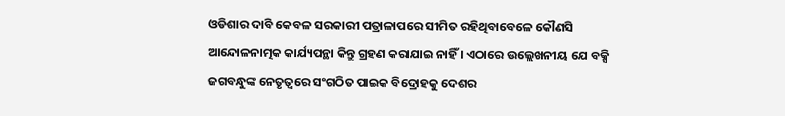ଓଡିଶାର ଦାବି କେବଳ ସରକାରୀ ପତ୍ରାଳାପରେ ସୀମିତ ରହିଥିବାବେଳେ କୌଣସି ଆନ୍ଦୋଳନାତ୍ମକ କାର୍ଯ୍ୟପନ୍ଥା କିନ୍ତୁ ଗ୍ରହଣ କରାଯାଇ ନାହିଁ । ଏଠାରେ ଉଲ୍ଲେଖନୀୟ ଯେ ବକ୍ସି ଜଗବନ୍ଧୁଙ୍କ ନେତୃତ୍ୱରେ ସଂଗଠିତ ପାଇକ ବିଦ୍ରୋହକୁ ଦେଶର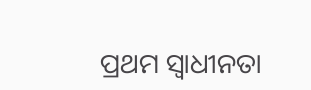ପ୍ରଥମ ସ୍ୱାଧୀନତା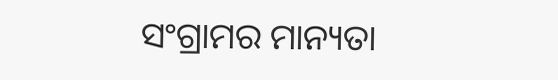ସଂଗ୍ରାମର ମାନ୍ୟତା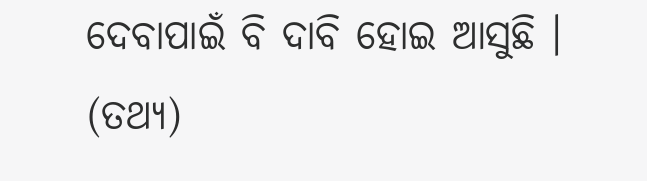ଦେବାପାଇଁ ବି ଦାବି ହୋଇ ଆସୁଛି । (ତଥ୍ୟ)